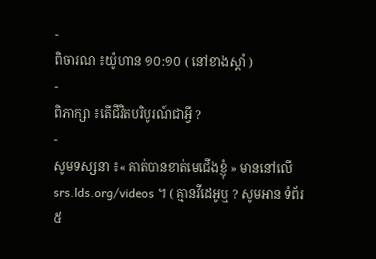-
ពិចារណ ៖យ៉ូហាន ១០:១០ ( នៅខាងស្ដាំ )
-
ពិភាក្សា ៖តើជីវិតបរិបូរណ៍ជាអ្វី ?
-
សូមទស្សនា ៖« គាត់បានខាត់មេជើងខ្ញុំ » មាននៅលើ srs.lds.org/videos ។ ( គ្មានវីដេអូឬ ? សូមអាន ទំព័រ ៥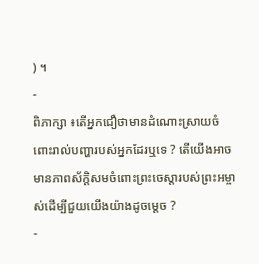) ។
-
ពិភាក្សា ៖តើអ្នកជឿថាមានដំណោះស្រាយចំពោះរាល់បញ្ហារបស់អ្នកដែរឬទេ ? តើយើងអាចមានភាពស័ក្ដិសមចំពោះព្រះចេស្ដារបស់ព្រះអម្ចាស់ដើម្បីជួយយើងយ៉ាងដូចម្ដេច ?
-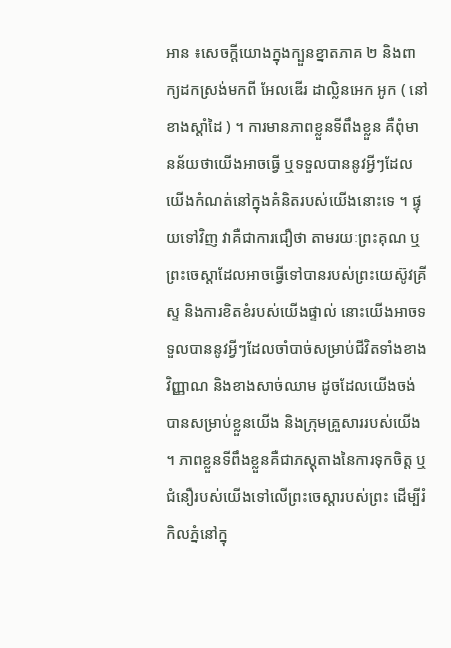អាន ៖សេចក្ដីយោងក្នុងក្បួនខ្នាតភាគ ២ និងពាក្យដកស្រង់មកពី អែលឌើរ ដាល្លិនអេក អូក ( នៅខាងស្ដាំដៃ ) ។ ការមានភាពខ្លួនទីពឹងខ្លួន គឺពុំមានន័យថាយើងអាចធ្វើ ឬទទួលបាននូវអ្វីៗដែលយើងកំណត់នៅក្នុងគំនិតរបស់យើងនោះទេ ។ ផ្ទុយទៅវិញ វាគឺជាការជឿថា តាមរយៈព្រះគុណ ឬព្រះចេស្ដាដែលអាចធ្វើទៅបានរបស់ព្រះយេស៊ូវគ្រីស្ទ និងការខិតខំរបស់យើងផ្ទាល់ នោះយើងអាចទទួលបាននូវអ្វីៗដែលចាំបាច់សម្រាប់ជីវិតទាំងខាងវិញ្ញាណ និងខាងសាច់ឈាម ដូចដែលយើងចង់បានសម្រាប់ខ្លួនយើង និងក្រុមគ្រួសាររបស់យើង ។ ភាពខ្លួនទីពឹងខ្លួនគឺជាភស្ដុតាងនៃការទុកចិត្ត ឬជំនឿរបស់យើងទៅលើព្រះចេស្ដារបស់ព្រះ ដើម្បីរំកិលភ្នំនៅក្នុ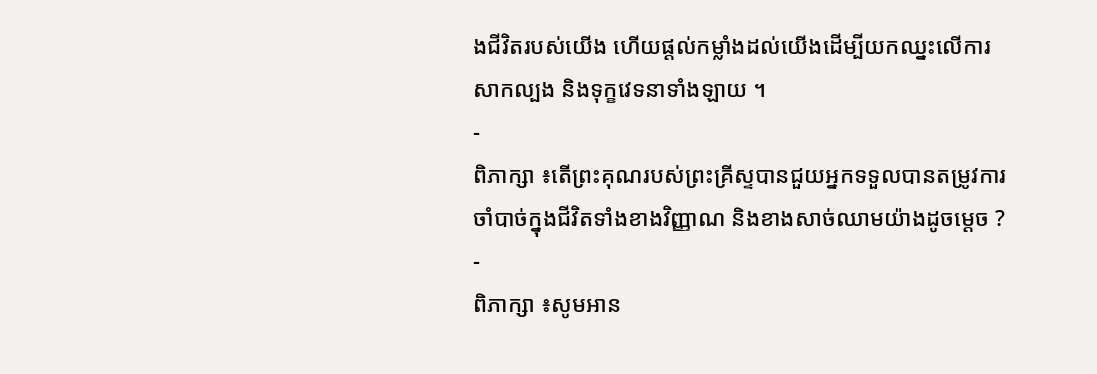ងជីវិតរបស់យើង ហើយផ្ដល់កម្លាំងដល់យើងដើម្បីយកឈ្នះលើការសាកល្បង និងទុក្ខវេទនាទាំងឡាយ ។
-
ពិភាក្សា ៖តើព្រះគុណរបស់ព្រះគ្រីស្ទបានជួយអ្នកទទួលបានតម្រូវការចាំបាច់ក្នុងជីវិតទាំងខាងវិញ្ញាណ និងខាងសាច់ឈាមយ៉ាងដូចម្ដេច ?
-
ពិភាក្សា ៖សូមអាន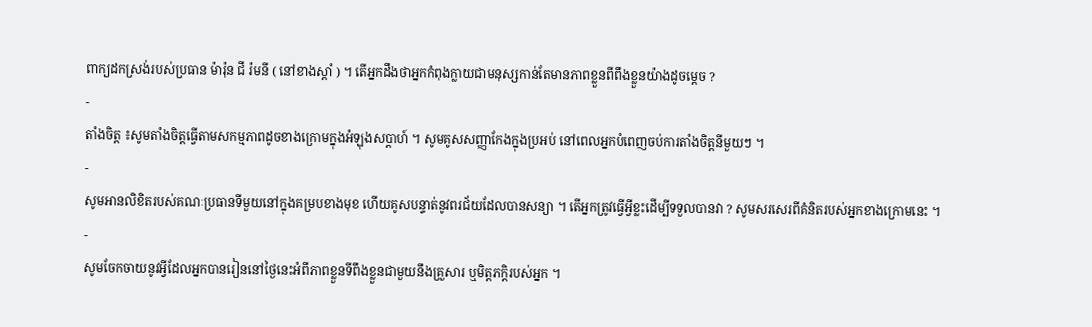ពាក្យដកស្រង់របស់ប្រធាន ម៉ារ៉ុន ជី រ៉មនី ( នៅខាងស្ដាំ ) ។ តើអ្នកដឹងថាអ្នកកំពុងក្លាយជាមនុស្សកាន់តែមានភាពខ្លួនពីពឹងខ្លួនយ៉ាងដូចម្ដេច ?
-
តាំងចិត្ត ៖សូមតាំងចិត្តធ្វើតាមសកម្មភាពដូចខាងក្រោមក្នុងអំឡុងសប្ដាហ៍ ។ សូមគូសសញ្ញាកែងក្នុងប្រអប់ នៅពេលអ្នកបំពេញចប់ការតាំងចិត្តនីមួយៗ ។
-
សូមអានលិខិតរបស់គណៈប្រធានទីមួយនៅក្នុងគម្របខាងមុខ ហើយគូសបន្ទាត់នូវពរជ័យដែលបានសន្យា ។ តើអ្នកត្រូវធ្វើអ្វីខ្លះដើម្បីទទួលបានវា ? សូមសរសេរពីគំនិតរបស់អ្នកខាងក្រោមនេះ ។
-
សូមចែកចាយនូវអ្វីដែលអ្នកបានរៀននៅថ្ងៃនេះអំពីភាពខ្លួនទីពឹងខ្លួនជាមួយនឹងគ្រួសារ ឬមិត្តភក្ដិរបស់អ្នក ។